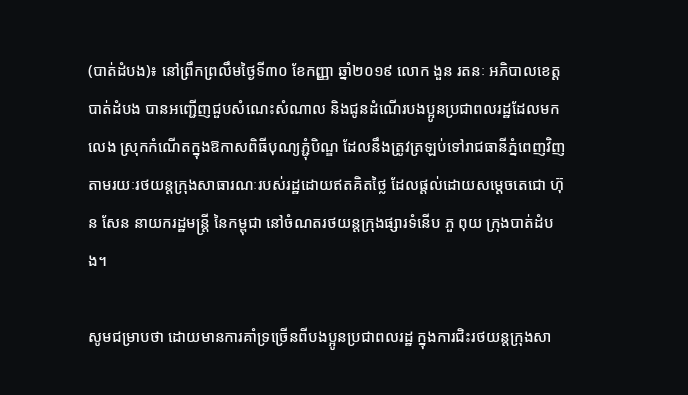(បាត់ដំបង)៖ នៅព្រឹកព្រលឹមថ្ងៃទី៣០ ខែកញ្ញា ឆ្នាំ២០១៩ លោក ងួន រតនៈ អភិបាលខេត្តបាត់ដំបង បានអញ្ជើញជួបសំណេះសំណាល និងជូនដំណើរបងប្អូនប្រជាពលរដ្ឋដែលមកលេង ស្រុកកំណើតក្នុងឱកាសពិធីបុណ្យភ្ជុំបិណ្ឌ ដែលនឹងត្រូវត្រឡប់ទៅរាជធានីភ្នំពេញវិញ តាមរយៈរថយន្តក្រុងសាធារណៈរបស់រដ្ឋដោយឥតគិតថ្លៃ ដែលផ្តល់ដោយសម្តេចតេជោ ហ៊ុន សែន នាយករដ្ឋមន្រ្តី នៃកម្ពុជា នៅចំណតរថយន្តក្រុងផ្សារទំនើប ភួ ពុយ ក្រុងបាត់ដំបង។

សូមជម្រាបថា ដោយមានការគាំទ្រច្រើនពីបងប្អូនប្រជាពលរដ្ឋ ក្នុងការជិះរថយន្តក្រុងសា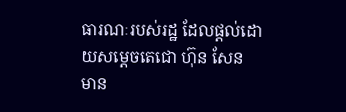ធារណៈរបស់រដ្ឋ ដែលផ្តល់ដោយសម្តេចតេជោ ហ៊ុន សែន មាន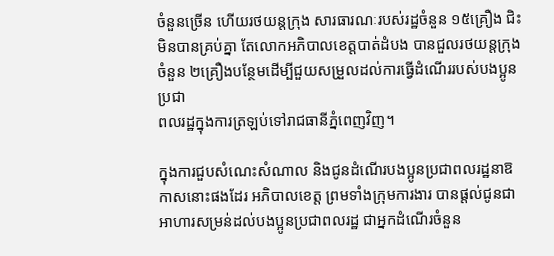ចំនួនច្រើន ហើយរថយន្តក្រុង សារធារណៈរបស់រដ្ឋចំនួន ១៥គ្រឿង ជិះមិនបានគ្រប់គ្នា តែលោកអភិបាលខេត្តបាត់ដំបង បានជួលរថយន្តក្រុងចំនួន ២គ្រឿងបន្ថែមដើម្បីជួយសម្រួលដល់ការធ្វើដំណើររបស់បងប្អូនប្រជា
ពលរដ្ឋក្នុងការត្រឡប់ទៅរាជធានីភ្នំពេញវិញ។

ក្នុងការជួបសំណេះសំណាល និងជូនដំណើរបងប្អូនប្រជាពលរដ្ឋនាឱកាសនោះផងដែរ អភិបាលខេត្ត ព្រមទាំងក្រុមការងារ បានផ្តល់ជូនជាអាហារសម្រន់ដល់បងប្អូនប្រជាពលរដ្ឋ ជាអ្នកដំណើរចំនួន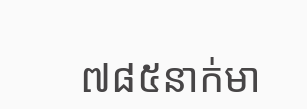៧៨៥នាក់មា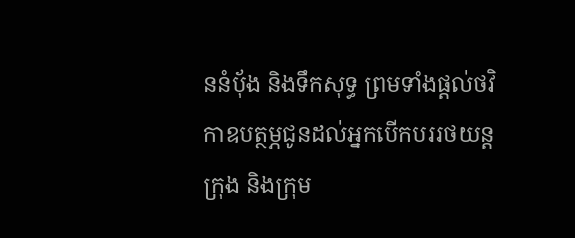ននំបុ័ង និងទឹកសុទ្ធ ព្រមទាំងផ្តល់ថវិកាឧបត្ថម្ភជូនដល់អ្នកបើកបររថយន្តក្រុង និងក្រុម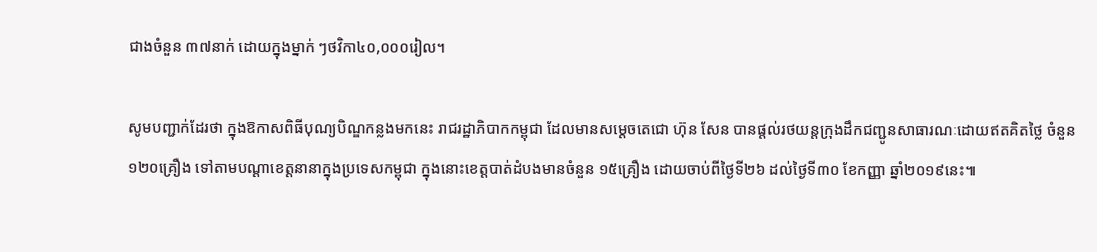ជាងចំនួន ៣៧នាក់ ដោយក្នុងម្នាក់ ៗថវិកា៤០,០០០រៀល។

សូមបញ្ជាក់ដែរថា ក្នុងឱកាសពិធីបុណ្យបិណ្ឌកន្លងមកនេះ រាជរដ្ឋាភិបាកកម្ពុជា ដែលមានសម្តេចតេជោ ហ៊ុន សែន បានផ្តល់រថយន្តក្រុងដឹកជញ្ជូនសាធារណៈដោយឥតគិតថ្លៃ ចំនួន
១២០គ្រឿង ទៅតាមបណ្ដាខេត្តនានាក្នុងប្រទេសកម្ពុជា ក្នុងនោះខេត្តបាត់ដំបងមានចំនួន ១៥គ្រឿង ដោយចាប់ពីថ្ងៃទី២៦ ដល់ថ្ងៃទី៣០ ខែកញ្ញា ឆ្នាំ២០១៩នេះ៕